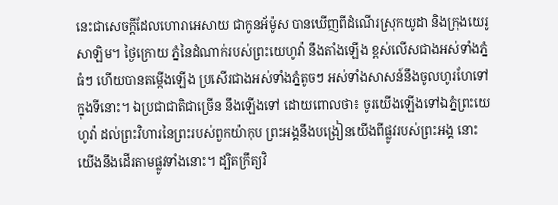នេះជាសេចក្ដីដែលហោរាអេសាយ ជាកូនអ័ម៉ូស បានឃើញពីដំណើរស្រុកយូដា និងក្រុងយេរូសាឡិម។ ថ្ងៃក្រោយ ភ្នំនៃដំណាក់របស់ព្រះយេហូវ៉ា នឹងតាំងឡើង ខ្ពស់លើសជាងអស់ទាំងភ្នំធំៗ ហើយបានតម្កើងឡើង ប្រសើរជាងអស់ទាំងភ្នំតូចៗ អស់ទាំងសាសន៍នឹងចូលហូរហែទៅក្នុងទីនោះ។ ឯប្រជាជាតិជាច្រើន នឹងឡើងទៅ ដោយពោលថា៖ ចូរយើងឡើងទៅឯភ្នំព្រះយេហូវ៉ា ដល់ព្រះវិហារនៃព្រះរបស់ពួកយ៉ាកុប ព្រះអង្គនឹងបង្រៀនយើងពីផ្លូវរបស់ព្រះអង្គ នោះយើងនឹងដើរតាមផ្លូវទាំងនោះ។ ដ្បិតក្រឹត្យវិ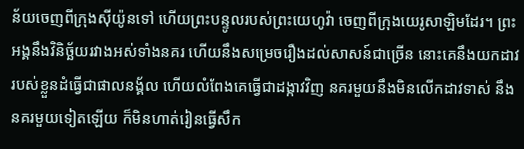ន័យចេញពីក្រុងស៊ីយ៉ូនទៅ ហើយព្រះបន្ទូលរបស់ព្រះយេហូវ៉ា ចេញពីក្រុងយេរូសាឡិមដែរ។ ព្រះអង្គនឹងវិនិច្ឆ័យរវាងអស់ទាំងនគរ ហើយនឹងសម្រេចរឿងដល់សាសន៍ជាច្រើន នោះគេនឹងយកដាវរបស់ខ្លួនដំធ្វើជាផាលនង្គ័ល ហើយលំពែងគេធ្វើជាដង្កាវវិញ នគរមួយនឹងមិនលើកដាវទាស់ នឹងនគរមួយទៀតឡើយ ក៏មិនហាត់រៀនធ្វើសឹក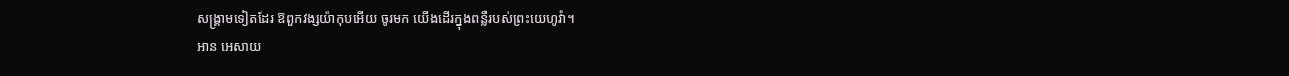សង្គ្រាមទៀតដែរ ឱពួកវង្សយ៉ាកុបអើយ ចូរមក យើងដើរក្នុងពន្លឺរបស់ព្រះយេហូវ៉ា។
អាន អេសាយ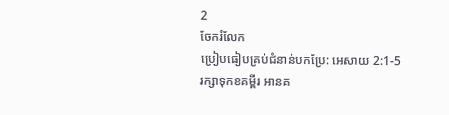2
ចែករំលែក
ប្រៀបធៀបគ្រប់ជំនាន់បកប្រែ: អេសាយ 2:1-5
រក្សាទុកខគម្ពីរ អានគ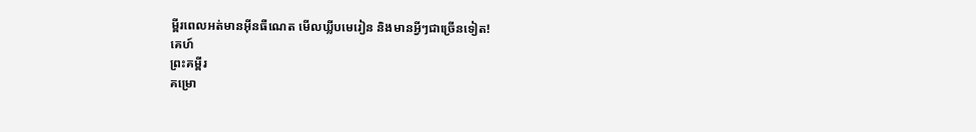ម្ពីរពេលអត់មានអ៊ីនធឺណេត មើលឃ្លីបមេរៀន និងមានអ្វីៗជាច្រើនទៀត!
គេហ៍
ព្រះគម្ពីរ
គម្រោ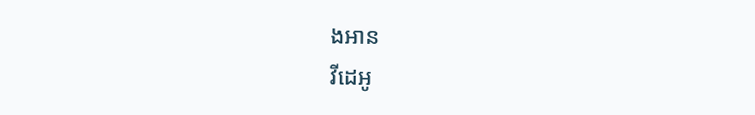ងអាន
វីដេអូ